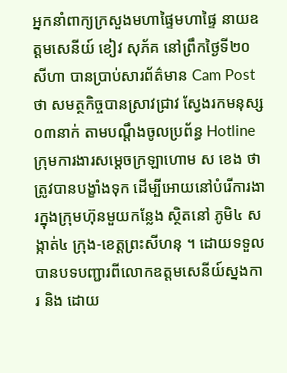អ្នកនាំពាក្យក្រសួងមហាផ្ទៃមហាផ្ទៃ នាយឧត្ដមសេនីយ៍ ខៀវ សុភ័គ នៅព្រឹកថ្ងៃទី២០ សីហា បានប្រាប់សារព័ត៌មាន Cam Post ថា សមត្ថកិច្ចបានស្រាវជ្រាវ ស្វែងរកមនុស្ស ០៣នាក់ តាមបណ្តឹងចូលប្រព័ន្ធ Hotline ក្រុមការងារសម្តេចក្រឡាហោម ស ខេង ថាត្រូវបានបង្ខាំងទុក ដើម្បីអោយនៅបំរើការងារក្នុងក្រុមហ៊ុនមួយកន្លែង ស្ថិតនៅ ភូមិ៤ សង្កាត់៤ ក្រុង-ខេត្តព្រះសីហនុ ។ ដោយទទួលបានបទបញ្ជារពីលោកឧត្តមសេនីយ៍ស្នងការ និង ដោយ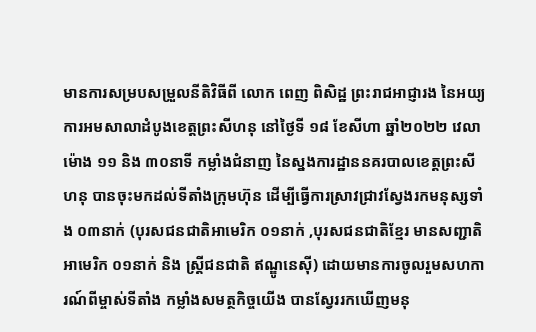មានការសម្របសម្រួលនីតិវិធីពី លោក ពេញ ពិសិដ្ឋ ព្រះរាជអាជ្ញារង នៃអយ្យការអមសាលាដំបូងខេត្តព្រះសីហនុ នៅថ្ងៃទី ១៨ ខែសីហា ឆ្នាំ២០២២ វេលាម៉ោង ១១ និង ៣០នាទី កម្លាំងជំនាញ នៃស្នងការដ្ឋាននគរបាលខេត្តព្រះសីហនុ បានចុះមកដល់ទីតាំងក្រុមហ៊ុន ដើម្បីធ្វើការស្រាវជ្រាវស្វែងរកមនុស្សទាំង ០៣នាក់ (បុរសជនជាតិអាមេរិក ០១នាក់ ,បុរសជនជាតិខ្មែរ មានសញ្ជាតិ អាមេរិក ០១នាក់ និង ស្រ្តីជនជាតិ ឥណ្ឌូនេស៊ី) ដោយមានការចូលរួមសហការណ៍ពីម្ចាស់ទីតាំង កម្លាំងសមត្ថកិច្ចយើង បានស្វែររកឃើញមនុ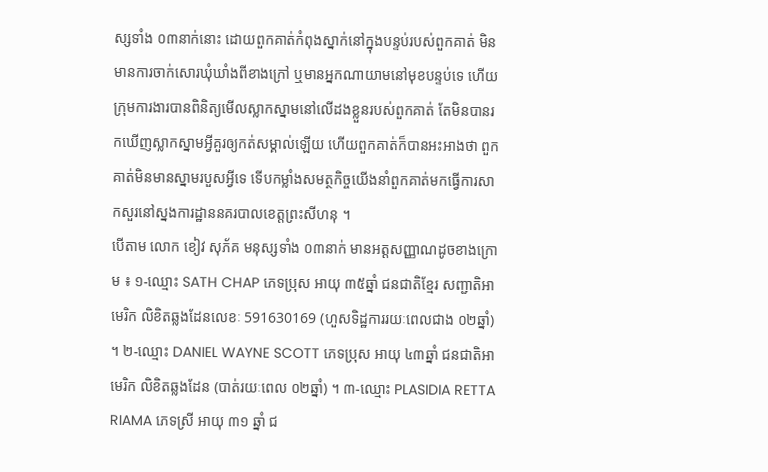ស្សទាំង ០៣នាក់នោះ ដោយពួកគាត់កំពុងស្នាក់នៅក្នុងបន្ទប់របស់ពួកគាត់ មិនមានការចាក់សោរឃុំឃាំងពីខាងក្រៅ ឬមានអ្នកណាយាមនៅមុខបន្ទប់ទេ ហើយក្រុមការងារបានពិនិត្យមើលស្លាកស្នាមនៅលើដងខ្លួនរបស់ពួកគាត់ តែមិនបានរកឃើញស្លាកស្នាមអ្វីគួរឲ្យកត់សម្គាល់ឡើយ ហើយពួកគាត់ក៏បានអះអាងថា ពួកគាត់មិនមានស្នាមរបួសអ្វីទេ ទើបកម្លាំងសមត្ថកិច្ចយើងនាំពួកគាត់មកធ្វើការសាកសួរនៅស្នងការដ្ឋាននគរបាលខេត្តព្រះសីហនុ ។
បើតាម លោក ខៀវ សុភ័គ មនុស្សទាំង ០៣នាក់ មានអត្តសញ្ញាណដូចខាងក្រោម ៖ ១-ឈ្មោះ SATH CHAP ភេទប្រុស អាយុ ៣៥ឆ្នាំ ជនជាតិខ្មែរ សញ្ជាតិអាមេរិក លិខិតឆ្លងដែនលេខៈ 591630169 (ហួសទិដ្ឋការរយៈពេលជាង ០២ឆ្នាំ) ។ ២-ឈ្មោះ DANIEL WAYNE SCOTT ភេទប្រុស អាយុ ៤៣ឆ្នាំ ជនជាតិអាមេរិក លិខិតឆ្លងដែន (បាត់រយៈពេល ០២ឆ្នាំ) ។ ៣-ឈ្មោះ PLASIDIA RETTA RIAMA ភេទស្រី អាយុ ៣១ ឆ្នាំ ជ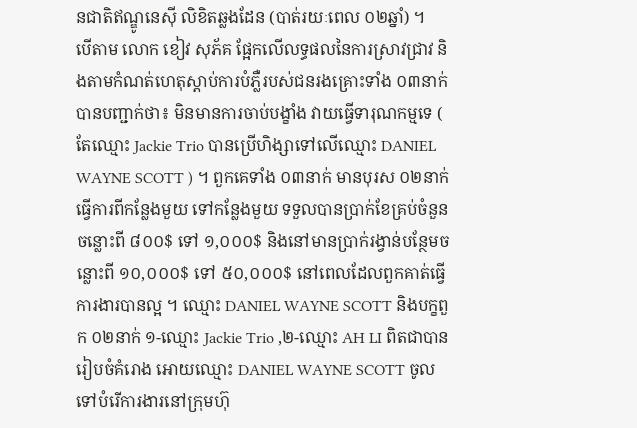នជាតិឥណ្ឌូនេស៊ី លិខិតឆ្លងដែន (បាត់រយៈពេល ០២ឆ្នាំ) ។
បើតាម លោក ខៀវ សុភ័គ ផ្អែកលើលទ្ធផលនៃការស្រាវជ្រាវ និងតាមកំណត់ហេតុស្តាប់ការបំភ្លឺរបស់ជនរងគ្រោះទាំង ០៣នាក់ បានបញ្ជាក់ថា៖ មិនមានការចាប់បង្ខាំង វាយធ្វើទារុណកម្មទេ ( តែឈ្មោះ Jackie Trio បានប្រើហិង្សាទៅលើឈ្មោះ DANIEL WAYNE SCOTT ) ។ ពួកគេទាំង ០៣នាក់ មានបុរស ០២នាក់ ធ្វើការពីកន្លែងមួយ ទៅកន្លែងមួយ ទទួលបានប្រាក់ខែគ្រប់ចំនួន ចន្លោះពី ៨០០$ ទៅ ១,០០០$ និងនៅមានប្រាក់រង្វាន់បន្ថែមចន្លោះពី ១០,០០០$ ទៅ ៥០,០០០$ នៅពេលដែលពួកគាត់ធ្វើការងារបានល្អ ។ ឈ្មោះ DANIEL WAYNE SCOTT និងបក្ខពួក ០២នាក់ ១-ឈ្មោះ Jackie Trio ,២-ឈ្មោះ AH LI ពិតជាបានរៀបចំគំរោង អោយឈ្មោះ DANIEL WAYNE SCOTT ចូលទៅបំរើការងារនៅក្រុមហ៊ុ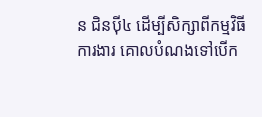ន ជិនប៉ី៤ ដើម្បីសិក្សាពីកម្មវិធីការងារ គោលបំណងទៅបើក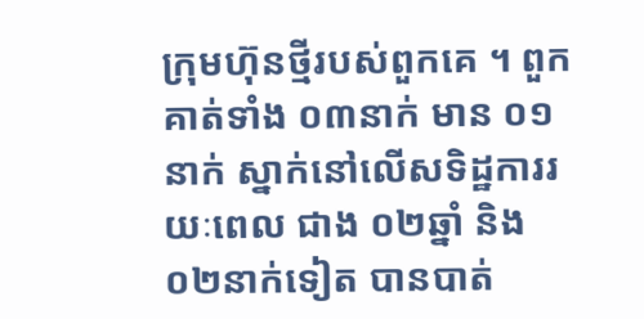ក្រុមហ៊ុនថ្មីរបស់ពួកគេ ។ ពួកគាត់ទាំង ០៣នាក់ មាន ០១នាក់ ស្នាក់នៅលើសទិដ្ឋការរយៈពេល ជាង ០២ឆ្នាំ និង ០២នាក់ទៀត បានបាត់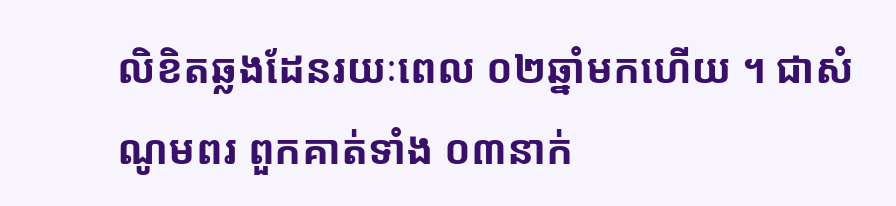លិខិតឆ្លងដែនរយៈពេល ០២ឆ្នាំមកហើយ ។ ជាសំណូមពរ ពួកគាត់ទាំង ០៣នាក់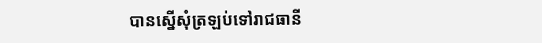បានស្នើសុំត្រឡប់ទៅរាជធានី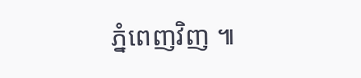ភ្នំពេញវិញ ៕